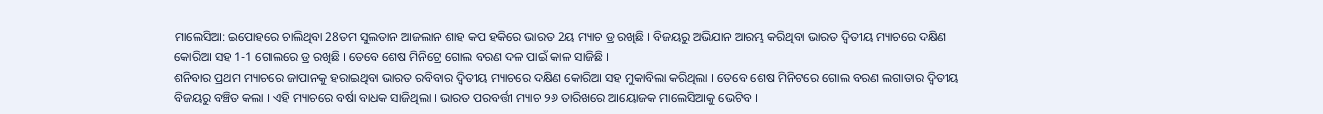ମାଲେସିଆ: ଇପୋହରେ ଚାଲିଥିବା 28ତମ ସୁଲତାନ ଆଜଲାନ ଶାହ କପ ହକିରେ ଭାରତ 2ୟ ମ୍ୟାଚ ଡ୍ର ରଖିଛି । ବିଜୟରୁ ଅଭିଯାନ ଆରମ୍ଭ କରିଥିବା ଭାରତ ଦ୍ବିତୀୟ ମ୍ୟାଚରେ ଦକ୍ଷିଣ କୋରିଆ ସହ 1-1 ଗୋଲରେ ଡ୍ର ରଖିଛି । ତେବେ ଶେଷ ମିନିଟ୍ରେ ଗୋଲ ବରଣ ଦଳ ପାଇଁ କାଳ ସାଜିଛି ।
ଶନିବାର ପ୍ରଥମ ମ୍ୟାଚରେ ଜାପାନକୁ ହରାଇଥିବା ଭାରତ ରବିବାର ଦ୍ବିତୀୟ ମ୍ୟାଚରେ ଦକ୍ଷିଣ କୋରିଆ ସହ ମୁକାବିଲା କରିଥିଲା । ତେବେ ଶେଷ ମିନିଟରେ ଗୋଲ ବରଣ ଲଗାତାର ଦ୍ବିତୀୟ ବିଜୟରୁ ବଞ୍ଚିତ କଲା । ଏହି ମ୍ୟାଚରେ ବର୍ଷା ବାଧକ ସାଜିଥିଲା । ଭାରତ ପରବର୍ତ୍ତୀ ମ୍ୟାଚ ୨୬ ତାରିଖରେ ଆୟୋଜକ ମାଲେସିଆକୁ ଭେଟିବ ।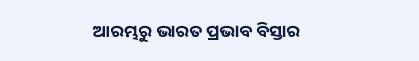ଆରମ୍ଭରୁ ଭାରତ ପ୍ରଭାବ ବିସ୍ତାର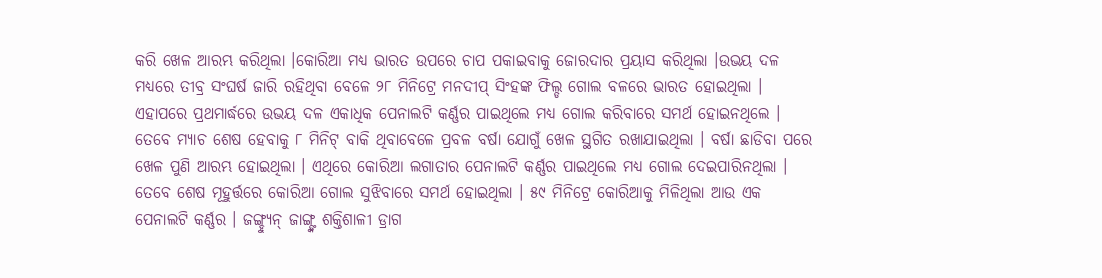କରି ଖେଳ ଆରମ୍ଭ କରିଥିଲା ।କୋରିଆ ମଧ୍ୟ ଭାରତ ଉପରେ ଚାପ ପକାଇବାକୁ ଜୋରଦାର ପ୍ରୟାସ କରିଥିଲା ।ଉଭୟ ଦଳ ମଧ୍ୟରେ ତୀବ୍ର ସଂଘର୍ଷ ଜାରି ରହିଥିବା ବେଳେ ୨୮ ମିନିଟ୍ରେ ମନଦୀପ୍ ସିଂହଙ୍କ ଫିଲ୍ଡ ଗୋଲ ବଳରେ ଭାରତ ହୋଇଥିଲା । ଏହାପରେ ପ୍ରଥମାର୍ଦ୍ଧରେ ଉଭୟ ଦଳ ଏକାଧିକ ପେନାଲଟି କର୍ଣ୍ଣର ପାଇଥିଲେ ମଧ୍ୟ ଗୋଲ କରିବାରେ ସମର୍ଥ ହୋଇନଥିଲେ ।
ତେବେ ମ୍ୟାଚ ଶେଷ ହେବାକୁ ୮ ମିନିଟ୍ ବାକି ଥିବାବେଳେ ପ୍ରବଳ ବର୍ଷା ଯୋଗୁଁ ଖେଳ ସ୍ଥଗିତ ରଖାଯାଇଥିଲା । ବର୍ଷା ଛାଡିବା ପରେ ଖେଳ ପୁଣି ଆରମ୍ଭ ହୋଇଥିଲା । ଏଥିରେ କୋରିଆ ଲଗାତାର ପେନାଲଟି କର୍ଣ୍ଣର ପାଇଥିଲେ ମଧ୍ୟ ଗୋଲ ଦେଇପାରିନଥିଲା ।
ତେବେ ଶେଷ ମୂହୁର୍ତ୍ତରେ କୋରିଆ ଗୋଲ ସୁଝିବାରେ ସମର୍ଥ ହୋଇଥିଲା । ୫୯ ମିନିଟ୍ରେ କୋରିଆକୁ ମିଳିଥିଲା ଆଉ ଏକ ପେନାଲଟି କର୍ଣ୍ଣର । ଜଙ୍ଗ୍ହ୍ୟୁନ୍ ଜାଙ୍ଗ୍ଙ୍କ ଶକ୍ତିଶାଳୀ ଡ୍ରାଗ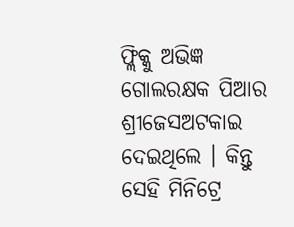ଫ୍ଲିକ୍କୁ ଅଭିଜ୍ଞ ଗୋଲରକ୍ଷକ ପିଆର ଶ୍ରୀଜେସଅଟକାଇ ଦେଇଥିଲେ । କିନ୍ତୁ ସେହି ମିନିଟ୍ରେ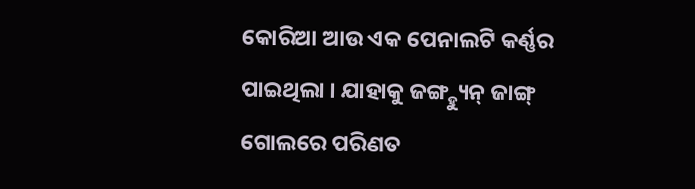କୋରିଆ ଆଉ ଏକ ପେନାଲଟି କର୍ଣ୍ଣର ପାଇଥିଲା । ଯାହାକୁ ଜଙ୍ଗ୍ହ୍ୟୁନ୍ ଜାଙ୍ଗ୍ ଗୋଲରେ ପରିଣତ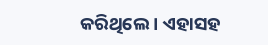କରିଥିଲେ । ଏହାସହ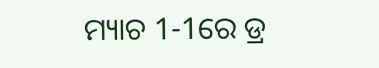ମ୍ୟାଚ 1-1ରେ ଡ୍ର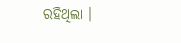ରହିଥିଲା ।